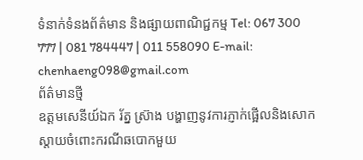ទំនាក់ទំនងព័ត៌មាន និងផ្សាយពាណិជ្ជកម្ម Tel: 067 300 777 | 081 784447 | 011 558090 E-mail: chenhaeng098@gmail.com
ព័ត៌មានថ្មី
ឧត្តមសេនីយ៍ឯក រ័ត្ន ស្រ៊ាង បង្ហាញនូវការភ្ញាក់ផ្អើលនិងសោកស្តាយចំពោះករណីឆបោកមួយ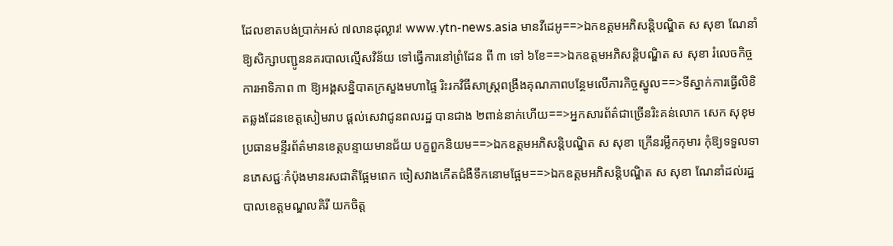ដែលខាតបង់ប្រាក់អស់ ៧លានដុល្លារ! www.ytn-news.asia មានវីដេអូ==>ឯកឧត្តមអភិសន្តិបណ្ឌិត ស សុខា ណែនាំឱ្យសិក្សាបញ្ជូននគរបាលល្មើសវិន័យ ទៅធ្វើការនៅព្រំដែន ពី ៣ ទៅ ៦ខែ==>ឯកឧត្តមអភិសន្តិបណ្ឌិត ស សុខា រំលេចកិច្ចការអាទិភាព ៣ ឱ្យអង្គសន្និបាតក្រសួងមហាផ្ទៃ រិះរកវិធីសាស្រ្តពង្រឹងគុណភាពបន្ថែមលើភារកិច្ចស្នូល==>ទីស្នាក់ការធ្វើលិខិតឆ្លងដែនខេត្តសៀមរាប ផ្ដល់សេវាជូនពលរដ្ឋ បានជាង ២ពាន់នាក់ហើយ==>អ្នកសារព័ត៌ជាច្រើនរិះគន់លោក សេក សុខុម ប្រធានមន្ទីរព័ត៌មានខេត្តបន្ទាយមានជ័យ បក្ខពួកនិយម==>ឯកឧត្តមអភិសន្តិបណ្ឌិត ស សុខា ក្រើនរម្លឹកកុមារ កុំឱ្យទទួលទានភេសជ្ជៈកំប៉ុងមានរសជាតិផ្អែមពេក ចៀសវាងកើតជំងឺទឹកនោមផ្អែម==>ឯកឧត្តមអភិសន្តិបណ្ឌិត ស សុខា ណែនាំដល់រដ្ឋបាលខេត្តមណ្ឌលគិរី យកចិត្ត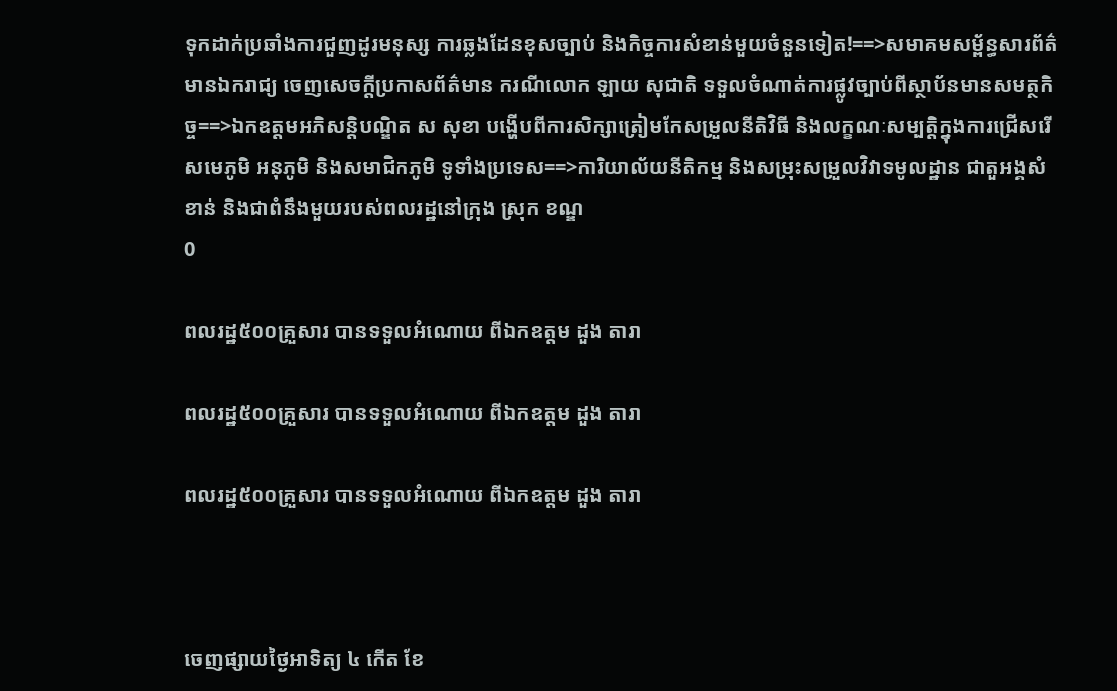ទុកដាក់ប្រឆាំងការជួញដូរមនុស្ស ការឆ្លងដែនខុសច្បាប់ និងកិច្ចការសំខាន់មួយចំនួនទៀត!==>សមាគមសម្ព័ន្ធសារព័ត៌មានឯករាជ្យ ចេញសេចក្តីប្រកាសព័ត៌មាន ករណីលោក ឡាយ សុជាតិ ទទួលចំណាត់ការផ្លូវច្បាប់ពីស្ថាប័នមានសមត្ថកិច្ច==>ឯកឧត្តមអភិសន្តិបណ្ឌិត ស សុខា បង្ហើបពីការសិក្សាត្រៀមកែសម្រួលនីតិវិធី និងលក្ខណៈសម្បត្តិក្នុងការជ្រើសរើសមេភូមិ អនុភូមិ និងសមាជិកភូមិ ទូទាំងប្រទេស==>ការិយាល័យនីតិកម្ម និងសម្រុះសម្រួលវិវាទមូលដ្ឋាន ជាតួអង្គសំខាន់ និងជាពំនឹងមួយរបស់ពលរដ្ឋនៅក្រុង ស្រុក ខណ្ឌ
0

ពលរដ្ឋ៥០០គ្រួសារ បានទទួលអំណោយ ពីឯកឧត្តម ដួង តារា

ពលរដ្ឋ៥០០គ្រួសារ បានទទួលអំណោយ ពីឯកឧត្តម ដួង តារា

ពលរដ្ឋ៥០០គ្រួសារ បានទទួលអំណោយ ពីឯកឧត្តម ដួង តារា



ចេញផ្សាយថ្ងៃអាទិត្យ ៤ កើត ខែ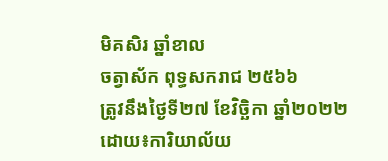មិគសិរ ឆ្នាំខាល
ចត្វាស័ក ពុទ្ធសករាជ ២៥៦៦
ត្រូវនឹងថ្ងៃទី២៧ ខែវិច្ឆិកា ឆ្នាំ២០២២
ដោយ៖ការិយាល័យ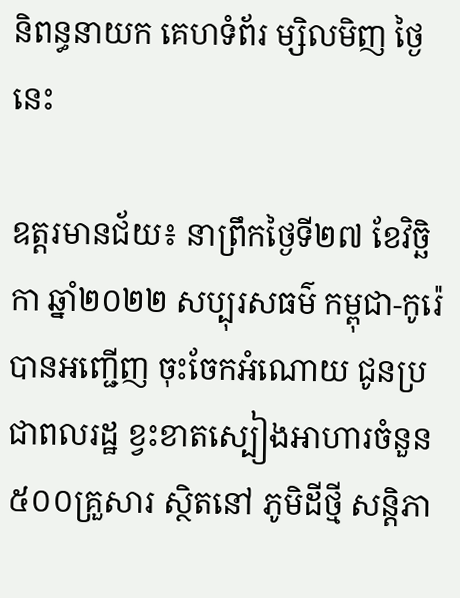និពន្ធនាយក គេហទំព័រ ម្សិលមិញ ថ្ងៃនេះ

ឧត្ដរមានជ័យ៖ នាព្រឹកថ្ងៃទី២៧ ខែវិច្ឆិកា ឆ្នាំ២០២២ សប្បុរសធម៌ កម្ពុជា-កូរ៉េ បានអញ្ជើញ ចុះចែកអំណោយ ជូនប្រជាពលរដ្ឋ ខ្វះខាតស្បៀងអាហារចំនួន៥០០គ្រួសារ ស្ថិតនៅ ភូមិដីថ្មី សន្តិភា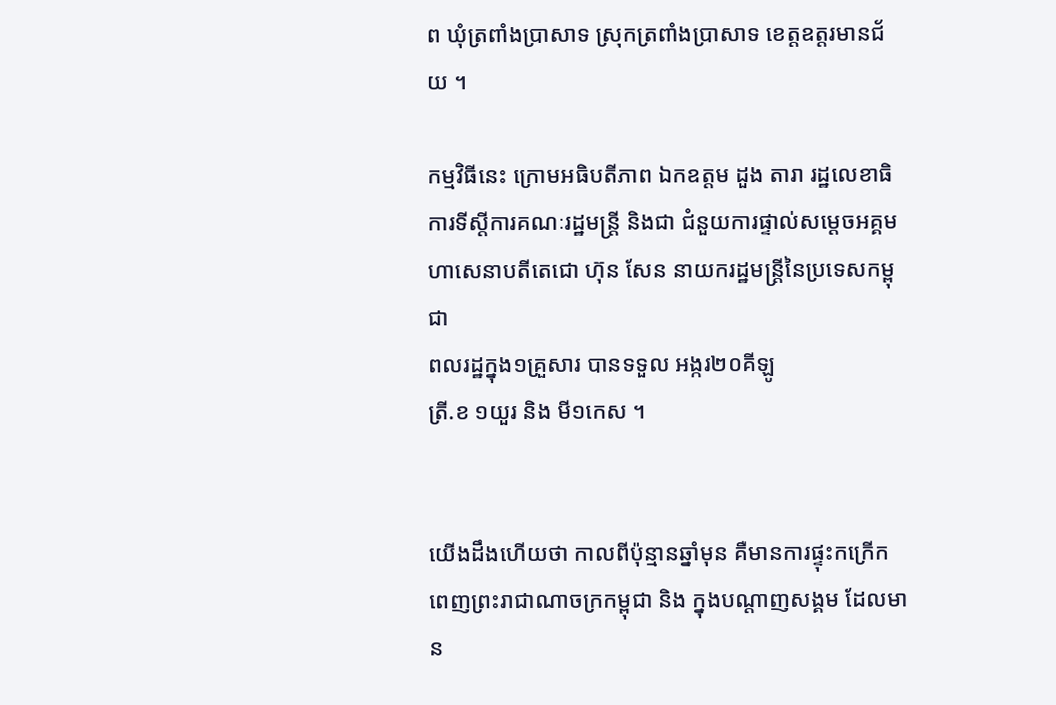ព ឃុំត្រពាំងប្រាសាទ ស្រុកត្រពាំងប្រាសាទ ខេត្តឧត្តរមានជ័យ ។

កម្មវិធីនេះ ក្រោមអធិបតីភាព ឯកឧត្តម ដួង តារា រដ្ឋលេខាធិការទីស្តីការគណៈរដ្ឋមន្ត្រី និងជា ជំនួយការផ្ទាល់សម្តេចអគ្គមហាសេនាបតីតេជោ ហ៊ុន សែន នាយករដ្ឋមន្ត្រីនៃប្រទេសកម្ពុជា
ពលរដ្ឋក្នុង១គ្រួសារ បានទទួល អង្ករ២០គីឡូ
ត្រី.ខ ១យួរ និង មី១កេស ។


យើងដឹងហើយថា កាលពីប៉ុន្មានឆ្នាំមុន គឺមានការផ្ទុះកក្រើក ពេញព្រះរាជាណាចក្រកម្ពុជា និង ក្នុងបណ្តាញសង្គម ដែលមាន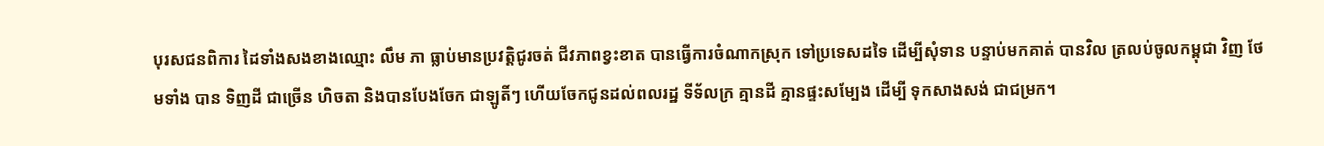បុរសជនពិការ ដៃទាំងសងខាងឈ្មោះ លឹម ភា ធ្លាប់មានប្រវត្តិជូរចត់ ជីវភាពខ្វះខាត បានធ្វើការចំណាកស្រុក ទៅប្រទេសដទៃ ដើម្បីសុំទាន បន្ទាប់មកគាត់ បានវិល ត្រលប់ចូលកម្ពុជា វិញ ថែមទាំង បាន ទិញដី ជាច្រើន ហិចតា និងបានបែងចែក ជាឡូតិ៍ៗ ហើយចែកជូនដល់ពលរដ្ឋ ទីទ័លក្រ គ្មានដី គ្មានផ្ទះសម្បែង ដើម្បី ទុកសាងសង់ ជាជម្រក។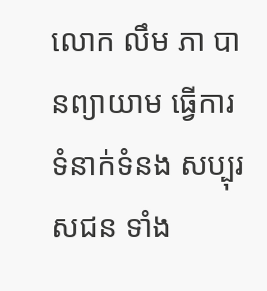លោក លឹម ភា បានព្យាយាម ធ្វើការទំនាក់ទំនង សប្បុរសជន ទាំង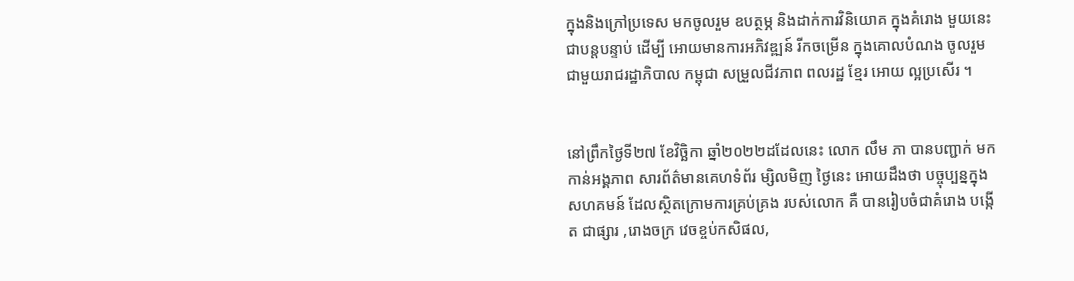ក្នុងនិងក្រៅប្រទេស មកចូលរួម ឧបត្ថម្ភ និងដាក់ការវិនិយោគ ក្នុងគំរោង មួយនេះជាបន្តបន្ទាប់ ដើម្បី អោយមានការអភិវឌ្ឍន៍ រីកចម្រើន ក្នុងគោលបំណង ចូលរួម ជាមួយរាជរដ្ឋាភិបាល កម្ពុជា សម្រួលជីវភាព ពលរដ្ឋ ខ្មែរ អោយ ល្អប្រសើរ ។


នៅព្រឹកថ្ងៃទី២៧ ខែវិច្ឆិកា ឆ្នាំ២០២២ដដែលនេះ លោក លឹម ភា បានបញ្ជាក់ មកកាន់អង្គភាព សារព័ត៌មានគេហទំព័រ ម្សិលមិញ ថ្ងៃនេះ អោយដឹងថា បច្ចុប្បន្នក្នុងសហគមន៍ ដែលស្ថិតក្រោមការគ្រប់គ្រង របស់លោក គឺ បានរៀបចំជាគំរោង បង្កើត ជាផ្សារ ,រោងចក្រ វេចខ្ចប់កសិផល,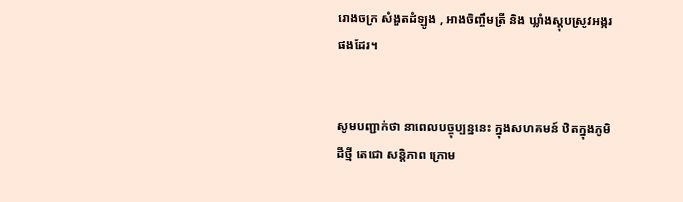រោងចក្រ សំងួតដំឡូង , អាងចិញ្ចឹមត្រី និង ឃ្លាំងស្តុបស្រូវអង្ករផងដែរ។


សូមបញ្ជាក់ថា នាពេលបច្ចុប្បន្ននេះ ក្នុងសហគមន៍ ឋិតក្នុងភូមិ ដីថ្មី តេជោ សន្តិភាព ក្រោម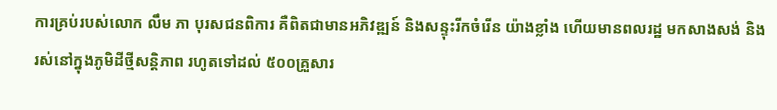ការគ្រប់របស់លោក លឹម ភា បុរសជនពិការ គឺពិតជាមានអភិវឌ្ឍន៍ និងសន្ទុះរីកចំរើន យ៉ាងខ្លាំង ហើយមានពលរដ្ឋ មកសាងសង់ និងរស់នៅក្នុងភូមិដីថ្មីសន្តិភាព រហូតទៅដល់ ៥០០គ្រួសារ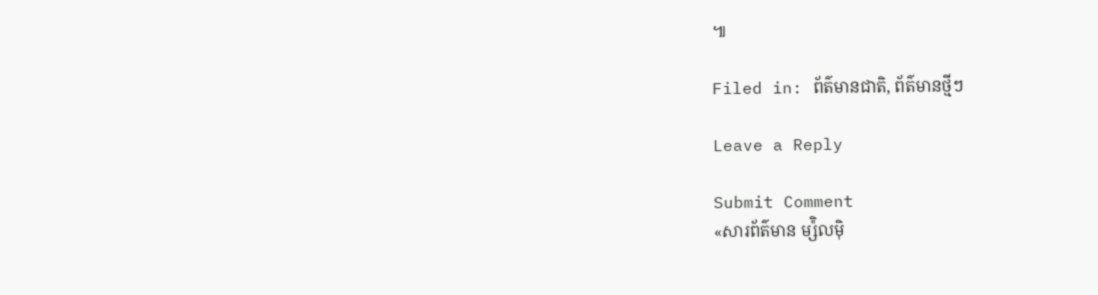៕

Filed in: ព័ត៌មានជាតិ, ព័ត៌មានថ្មីៗ

Leave a Reply

Submit Comment
«សារព័ត៌មាន ម្ស៉ិលម៉ិ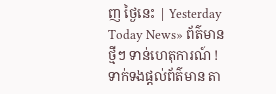ញ ថ្ងៃនេះ | Yesterday Today News» ព័ត៌មានថ្មីៗ ទាន់ហេតុការណ៍ ! ទាក់ទងផ្តល់ព័ត៌មាន តា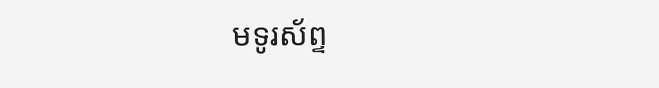មទូរស័ព្ទ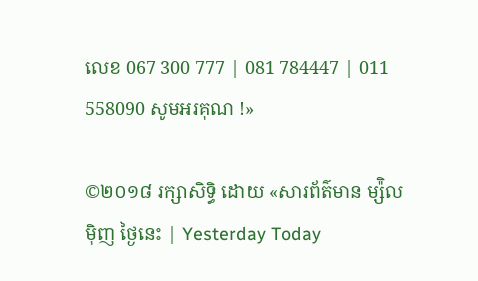លេខ 067 300 777 | 081 784447 | 011 558090 សូមអរគុណ !»

©២០១៨ រក្សាសិទ្ធិ ដោយ «សារព័ត៌មាន ម្ស៉ិលម៉ិញ ថ្ងៃនេះ | Yesterday Today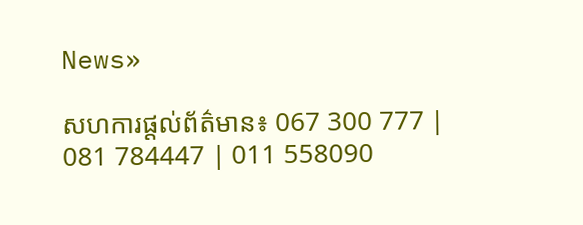News»

សហការផ្តល់ព័ត៌មាន៖ 067 300 777 | 081 784447 | 011 558090